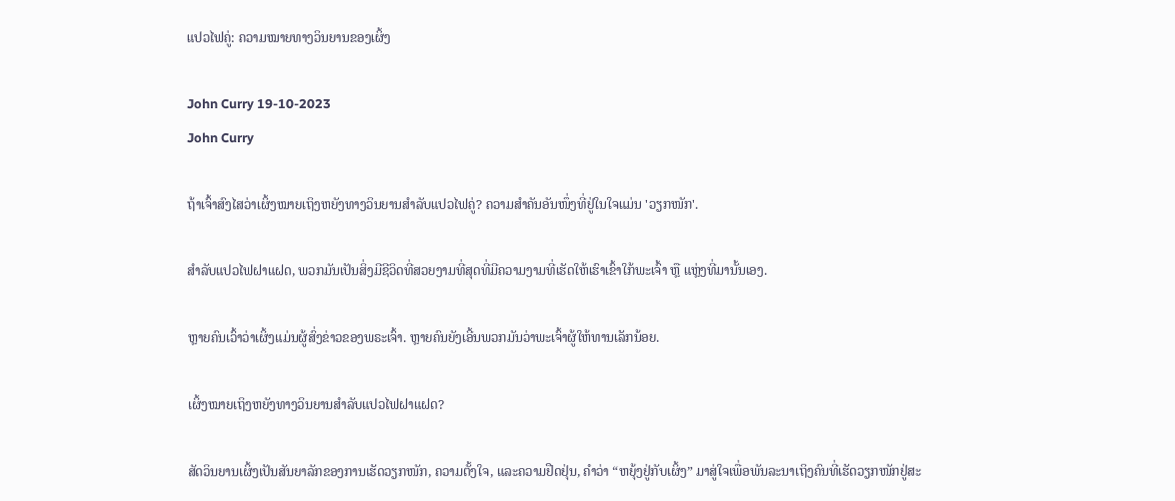ແປວໄຟຄູ່: ຄວາມໝາຍທາງວິນຍານຂອງເຜິ້ງ

John Curry 19-10-2023
John Curry

ຖ້າເຈົ້າສົງໄສວ່າເຜິ້ງໝາຍເຖິງຫຍັງທາງວິນຍານສຳລັບແປວໄຟຄູ່? ຄວາມສຳຄັນອັນໜຶ່ງທີ່ຢູ່ໃນໃຈແມ່ນ 'ວຽກໜັກ'.

ສຳລັບແປວໄຟຝາແຝດ, ພວກມັນເປັນສິ່ງມີຊີວິດທີ່ສວຍງາມທີ່ສຸດທີ່ມີຄວາມງາມທີ່ເຮັດໃຫ້ເຮົາເຂົ້າໃກ້ພະເຈົ້າ ຫຼື ແຫຼ່ງທີ່ມານັ້ນເອງ.

ຫຼາຍຄົນເວົ້າວ່າເຜິ້ງແມ່ນຜູ້ສົ່ງຂ່າວຂອງພຣະເຈົ້າ. ຫຼາຍຄົນຍັງເອີ້ນພວກມັນວ່າພະເຈົ້າຜູ້ໃຫ້ທານເລັກນ້ອຍ.

ເຜິ້ງໝາຍເຖິງຫຍັງທາງວິນຍານສຳລັບແປວໄຟຝາແຝດ?

ສັດວິນຍານເຜິ້ງເປັນສັນຍາລັກຂອງການເຮັດວຽກໜັກ, ຄວາມຕັ້ງໃຈ, ແລະຄວາມຢືດຢຸ່ນ, ຄຳວ່າ “ຫຍຸ້ງຢູ່ກັບເຜິ້ງ” ມາສູ່ໃຈເພື່ອພັນລະນາເຖິງຄົນທີ່ເຮັດວຽກໜັກຢູ່ສະ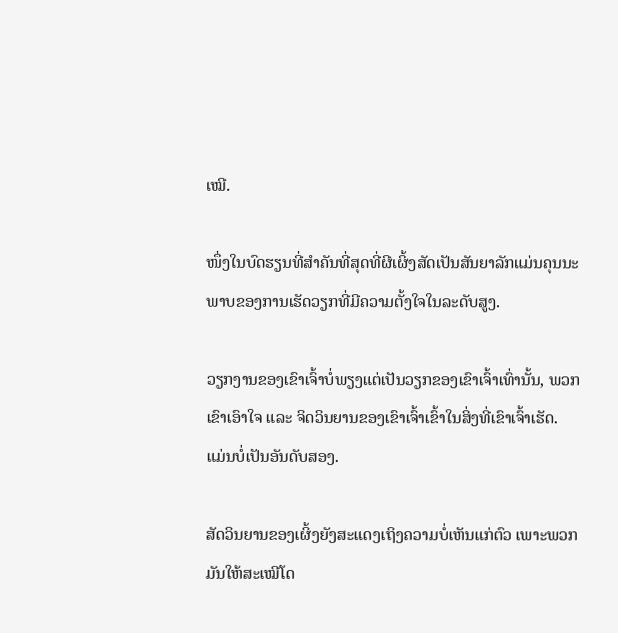ເໝີ.

ໜຶ່ງໃນບົດຮຽນທີ່ສຳຄັນທີ່ສຸດທີ່ຜີເຜິ້ງສັດເປັນສັນຍາລັກແມ່ນຄຸນນະພາບຂອງການເຮັດວຽກທີ່ມີຄວາມຕັ້ງໃຈໃນລະດັບສູງ.

ວຽກງານຂອງເຂົາເຈົ້າບໍ່ພຽງແຕ່ເປັນວຽກຂອງເຂົາເຈົ້າເທົ່ານັ້ນ, ພວກເຂົາເອົາໃຈ ແລະ ຈິດວິນຍານຂອງເຂົາເຈົ້າເຂົ້າໃນສິ່ງທີ່ເຂົາເຈົ້າເຮັດ. ແມ່ນບໍ່ເປັນອັນດັບສອງ.

ສັດວິນຍານຂອງເຜິ້ງຍັງສະແດງເຖິງຄວາມບໍ່ເຫັນແກ່ຕົວ ເພາະພວກມັນໃຫ້ສະເໝີໂດ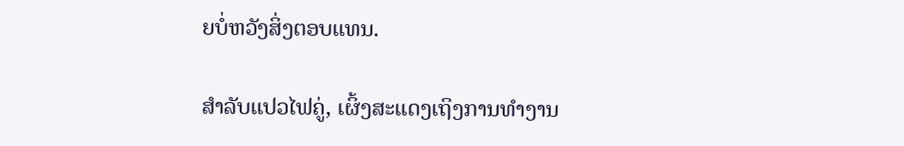ຍບໍ່ຫວັງສິ່ງຕອບແທນ.

ສຳລັບແປວໄຟຄູ່, ເຜິ້ງສະແດງເຖິງການທຳງານ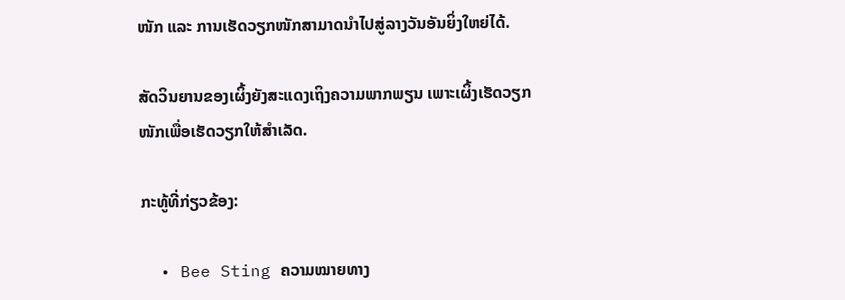ໜັກ ແລະ ການເຮັດວຽກໜັກສາມາດນຳໄປສູ່ລາງວັນອັນຍິ່ງໃຫຍ່ໄດ້.

ສັດວິນຍານຂອງເຜິ້ງຍັງສະແດງເຖິງຄວາມພາກພຽນ ເພາະເຜິ້ງເຮັດວຽກໜັກເພື່ອເຮັດວຽກໃຫ້ສຳເລັດ.

ກະທູ້ທີ່ກ່ຽວຂ້ອງ:

  • Bee Sting ຄວາມໝາຍທາງ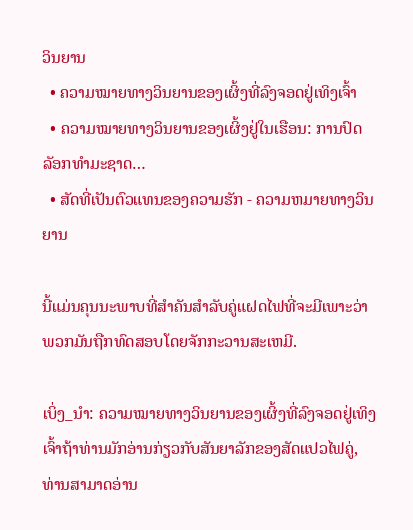ວິນຍານ
  • ຄວາມໝາຍທາງວິນຍານຂອງເຜິ້ງທີ່ລົງຈອດຢູ່ເທິງເຈົ້າ
  • ຄວາມໝາຍທາງວິນຍານຂອງເຜິ້ງຢູ່ໃນເຮືອນ: ການປົດລັອກທໍາມະຊາດ…
  • ສັດທີ່ເປັນຕົວແທນຂອງຄວາມຮັກ - ຄວາມຫມາຍທາງວິນຍານ

ນີ້ແມ່ນຄຸນນະພາບທີ່ສໍາຄັນສໍາລັບຄູ່ແຝດໄຟທີ່ຈະມີເພາະວ່າພວກມັນຖືກທົດສອບໂດຍຈັກກະວານສະເຫມີ.

ເບິ່ງ_ນຳ: ຄວາມໝາຍທາງວິນຍານຂອງເຜິ້ງທີ່ລົງຈອດຢູ່ເທິງເຈົ້າຖ້າທ່ານມັກອ່ານກ່ຽວກັບສັນຍາລັກຂອງສັດແປວໄຟຄູ່, ທ່ານສາມາດອ່ານ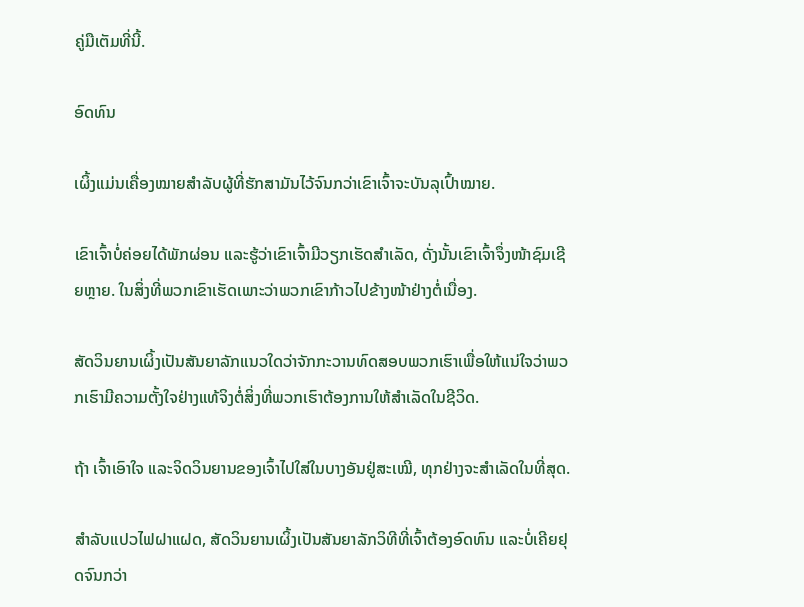ຄູ່ມືເຕັມທີ່ນີ້.

ອົດທົນ

ເຜິ້ງແມ່ນເຄື່ອງໝາຍສຳລັບຜູ້ທີ່ຮັກສາມັນໄວ້ຈົນກວ່າເຂົາເຈົ້າຈະບັນລຸເປົ້າໝາຍ.

ເຂົາເຈົ້າບໍ່ຄ່ອຍໄດ້ພັກຜ່ອນ ແລະຮູ້ວ່າເຂົາເຈົ້າມີວຽກເຮັດສຳເລັດ, ດັ່ງນັ້ນເຂົາເຈົ້າຈຶ່ງໜ້າຊົມເຊີຍຫຼາຍ. ໃນສິ່ງທີ່ພວກເຂົາເຮັດເພາະວ່າພວກເຂົາກ້າວໄປຂ້າງໜ້າຢ່າງຕໍ່ເນື່ອງ.

ສັດວິນຍານເຜິ້ງເປັນສັນຍາລັກແນວໃດວ່າຈັກກະວານທົດສອບພວກເຮົາເພື່ອໃຫ້ແນ່ໃຈວ່າພວກເຮົາມີຄວາມຕັ້ງໃຈຢ່າງແທ້ຈິງຕໍ່ສິ່ງທີ່ພວກເຮົາຕ້ອງການໃຫ້ສໍາເລັດໃນຊີວິດ.

ຖ້າ ເຈົ້າເອົາໃຈ ແລະຈິດວິນຍານຂອງເຈົ້າໄປໃສ່ໃນບາງອັນຢູ່ສະເໝີ, ທຸກຢ່າງຈະສຳເລັດໃນທີ່ສຸດ.

ສຳລັບແປວໄຟຝາແຝດ, ສັດວິນຍານເຜິ້ງເປັນສັນຍາລັກວິທີທີ່ເຈົ້າຕ້ອງອົດທົນ ແລະບໍ່ເຄີຍຢຸດຈົນກວ່າ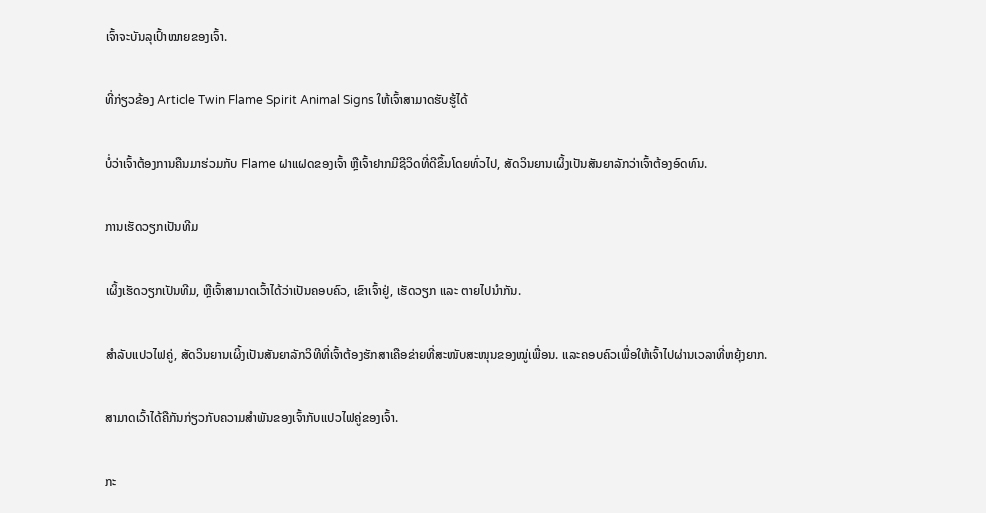ເຈົ້າຈະບັນລຸເປົ້າໝາຍຂອງເຈົ້າ.

ທີ່ກ່ຽວຂ້ອງ Article Twin Flame Spirit Animal Signs ໃຫ້ເຈົ້າສາມາດຮັບຮູ້ໄດ້

ບໍ່ວ່າເຈົ້າຕ້ອງການຄືນມາຮ່ວມກັບ Flame ຝາແຝດຂອງເຈົ້າ ຫຼືເຈົ້າຢາກມີຊີວິດທີ່ດີຂຶ້ນໂດຍທົ່ວໄປ, ສັດວິນຍານເຜິ້ງເປັນສັນຍາລັກວ່າເຈົ້າຕ້ອງອົດທົນ.

ການເຮັດວຽກເປັນທີມ

ເຜິ້ງເຮັດວຽກເປັນທີມ, ຫຼືເຈົ້າສາມາດເວົ້າໄດ້ວ່າເປັນຄອບຄົວ, ເຂົາເຈົ້າຢູ່, ເຮັດວຽກ ແລະ ຕາຍໄປນຳກັນ.

ສຳລັບແປວໄຟຄູ່, ສັດວິນຍານເຜິ້ງເປັນສັນຍາລັກວິທີທີ່ເຈົ້າຕ້ອງຮັກສາເຄືອຂ່າຍທີ່ສະໜັບສະໜຸນຂອງໝູ່ເພື່ອນ. ແລະຄອບຄົວເພື່ອໃຫ້ເຈົ້າໄປຜ່ານເວລາທີ່ຫຍຸ້ງຍາກ.

ສາມາດເວົ້າໄດ້ຄືກັນກ່ຽວກັບຄວາມສຳພັນຂອງເຈົ້າກັບແປວໄຟຄູ່ຂອງເຈົ້າ.

ກະ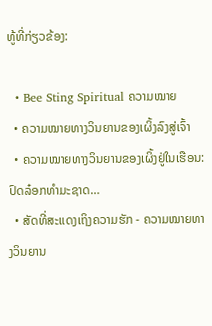ທູ້ທີ່ກ່ຽວຂ້ອງ:

  • Bee Sting Spiritual ຄວາມໝາຍ
  • ຄວາມໝາຍທາງວິນຍານຂອງເຜິ້ງລົງສູ່ເຈົ້າ
  • ຄວາມໝາຍທາງວິນຍານຂອງເຜິ້ງຢູ່ໃນເຮືອນ: ປົດລ໋ອກທຳມະຊາດ…
  • ສັດທີ່ສະແດງເຖິງຄວາມຮັກ - ຄວາມໝາຍທາງວິນຍານ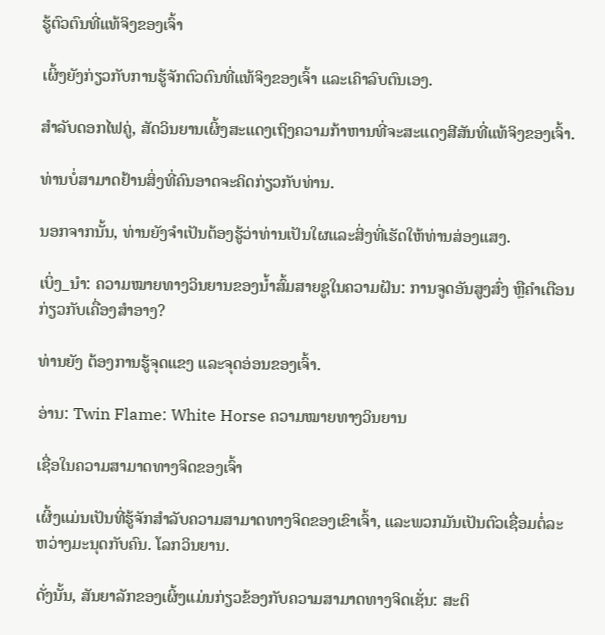ຮູ້ຕົວຕົນທີ່ແທ້ຈິງຂອງເຈົ້າ

ເຜິ້ງຍັງກ່ຽວກັບການຮູ້ຈັກຕົວຕົນທີ່ແທ້ຈິງຂອງເຈົ້າ ແລະເຄົາລົບຕົນເອງ.

ສຳລັບດອກໄຟຄູ່, ສັດວິນຍານເຜິ້ງສະແດງເຖິງຄວາມກ້າຫານທີ່ຈະສະແດງສີສັນທີ່ແທ້ຈິງຂອງເຈົ້າ.

ທ່ານບໍ່ສາມາດຢ້ານສິ່ງທີ່ຄົນອາດຈະຄິດກ່ຽວກັບທ່ານ.

ນອກຈາກນັ້ນ, ທ່ານຍັງຈໍາເປັນຕ້ອງຮູ້ວ່າທ່ານເປັນໃຜແລະສິ່ງທີ່ເຮັດໃຫ້ທ່ານສ່ອງແສງ.

ເບິ່ງ_ນຳ: ຄວາມໝາຍທາງວິນຍານຂອງນ້ຳສົ້ມສາຍຊູໃນຄວາມຝັນ: ການຈູດອັນສູງສົ່ງ ຫຼືຄຳເຕືອນກ່ຽວກັບເຄື່ອງສຳອາງ?

ທ່ານຍັງ ຕ້ອງການຮູ້ຈຸດແຂງ ແລະຈຸດອ່ອນຂອງເຈົ້າ.

ອ່ານ: Twin Flame: White Horse ຄວາມໝາຍທາງວິນຍານ

ເຊື່ອໃນຄວາມສາມາດທາງຈິດຂອງເຈົ້າ

ເຜິ້ງແມ່ນເປັນທີ່ຮູ້ຈັກສໍາລັບຄວາມສາມາດທາງຈິດຂອງເຂົາເຈົ້າ, ແລະພວກມັນເປັນຕົວເຊື່ອມຕໍ່ລະຫວ່າງມະນຸດກັບຄົນ. ໂລກວິນຍານ.

ດັ່ງນັ້ນ, ສັນຍາລັກຂອງເຜິ້ງແມ່ນກ່ຽວຂ້ອງກັບຄວາມສາມາດທາງຈິດເຊັ່ນ: ສະຕິ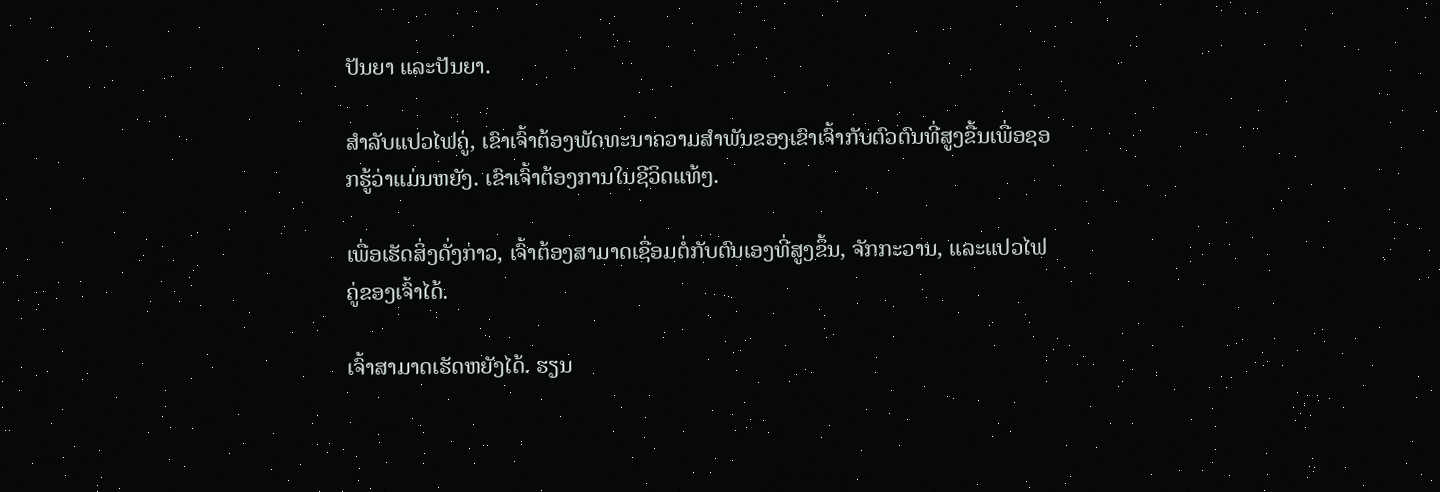ປັນຍາ ແລະປັນຍາ.

ສຳລັບແປວໄຟຄູ່, ເຂົາເຈົ້າຕ້ອງພັດທະນາຄວາມສຳພັນຂອງເຂົາເຈົ້າກັບຕົວຕົນທີ່ສູງຂື້ນເພື່ອຊອກຮູ້ວ່າແມ່ນຫຍັງ. ເຂົາເຈົ້າຕ້ອງການໃນຊີວິດແທ້ໆ.

ເພື່ອເຮັດສິ່ງດັ່ງກ່າວ, ເຈົ້າຕ້ອງສາມາດເຊື່ອມຕໍ່ກັບຕົນເອງທີ່ສູງຂຶ້ນ, ຈັກກະວານ, ແລະແປວໄຟຄູ່ຂອງເຈົ້າໄດ້.

ເຈົ້າສາມາດເຮັດຫຍັງໄດ້. ຮຽນ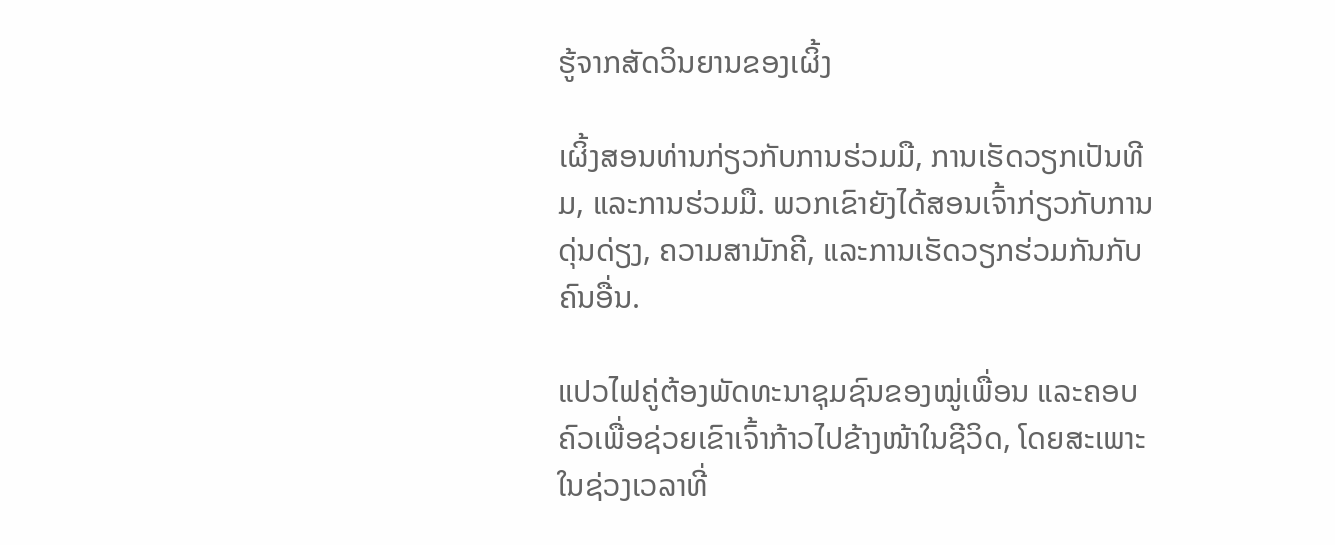ຮູ້ຈາກສັດວິນຍານຂອງເຜິ້ງ

ເຜິ້ງສອນທ່ານກ່ຽວກັບການຮ່ວມມື, ການເຮັດວຽກເປັນທີມ, ແລະການຮ່ວມມື. ພວກເຂົາຍັງໄດ້ສອນເຈົ້າກ່ຽວກັບການດຸ່ນດ່ຽງ, ຄວາມສາມັກຄີ, ແລະການເຮັດວຽກຮ່ວມກັນກັບຄົນອື່ນ.

ແປວໄຟຄູ່ຕ້ອງພັດທະນາຊຸມຊົນຂອງໝູ່ເພື່ອນ ແລະຄອບຄົວເພື່ອຊ່ວຍເຂົາເຈົ້າກ້າວໄປຂ້າງໜ້າໃນຊີວິດ, ໂດຍສະເພາະໃນຊ່ວງເວລາທີ່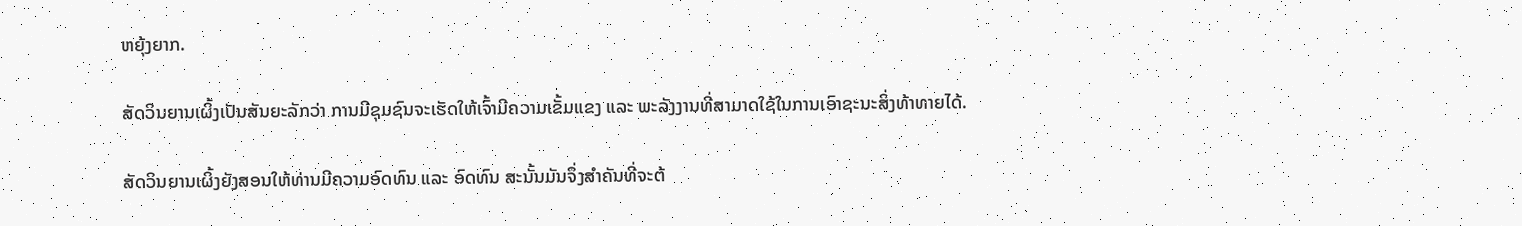ຫຍຸ້ງຍາກ.

ສັດວິນຍານເຜິ້ງເປັນສັນຍະລັກວ່າ ການມີຊຸມຊົນຈະເຮັດໃຫ້ເຈົ້າມີຄວາມເຂັ້ມແຂງ ແລະ ພະລັງງານທີ່ສາມາດໃຊ້ໃນການເອົາຊະນະສິ່ງທ້າທາຍໄດ້.

ສັດວິນຍານເຜິ້ງຍັງສອນໃຫ້ທ່ານມີຄວາມອົດທົນ ແລະ ອົດທົນ ສະນັ້ນມັນຈຶ່ງສຳຄັນທີ່ຈະຕ້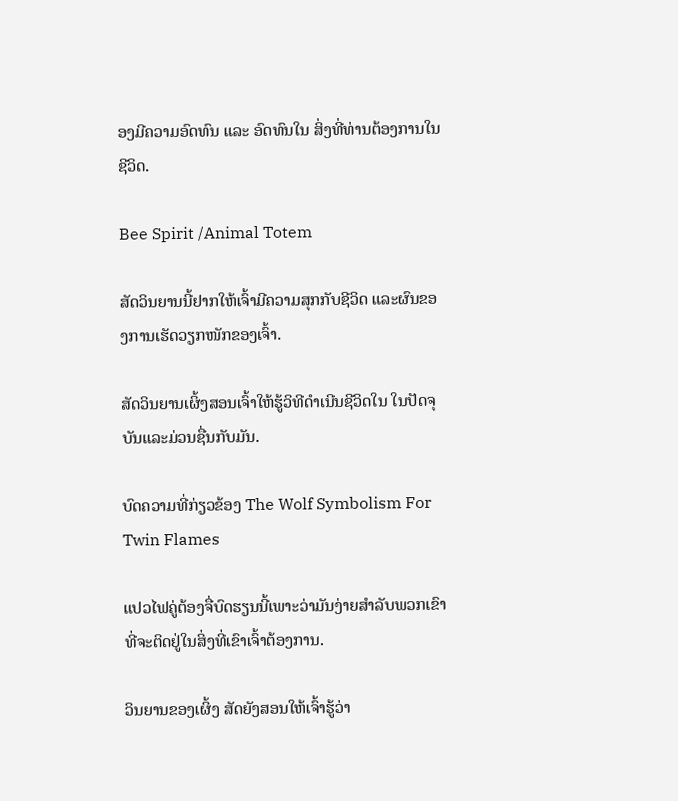ອງມີຄວາມອົດທົນ ແລະ ອົດທົນໃນ ສິ່ງທີ່ທ່ານຕ້ອງການໃນຊີວິດ.

Bee Spirit /Animal Totem

ສັດວິນຍານນີ້ຢາກໃຫ້ເຈົ້າມີຄວາມສຸກກັບຊີວິດ ແລະຜົນຂອງການເຮັດວຽກໜັກຂອງເຈົ້າ.

ສັດວິນຍານເຜິ້ງສອນເຈົ້າໃຫ້ຮູ້ວິທີດຳເນີນຊີວິດໃນ ໃນປັດຈຸບັນແລະມ່ວນຊື່ນກັບມັນ.

ບົດຄວາມທີ່ກ່ຽວຂ້ອງ The Wolf Symbolism For Twin Flames

ແປວໄຟຄູ່ຕ້ອງຈື່ບົດຮຽນນີ້ເພາະວ່າມັນງ່າຍສໍາລັບພວກເຂົາທີ່ຈະຕິດຢູ່ໃນສິ່ງທີ່ເຂົາເຈົ້າຕ້ອງການ.

ວິນຍານຂອງເຜິ້ງ ສັດຍັງສອນໃຫ້ເຈົ້າຮູ້ວ່າ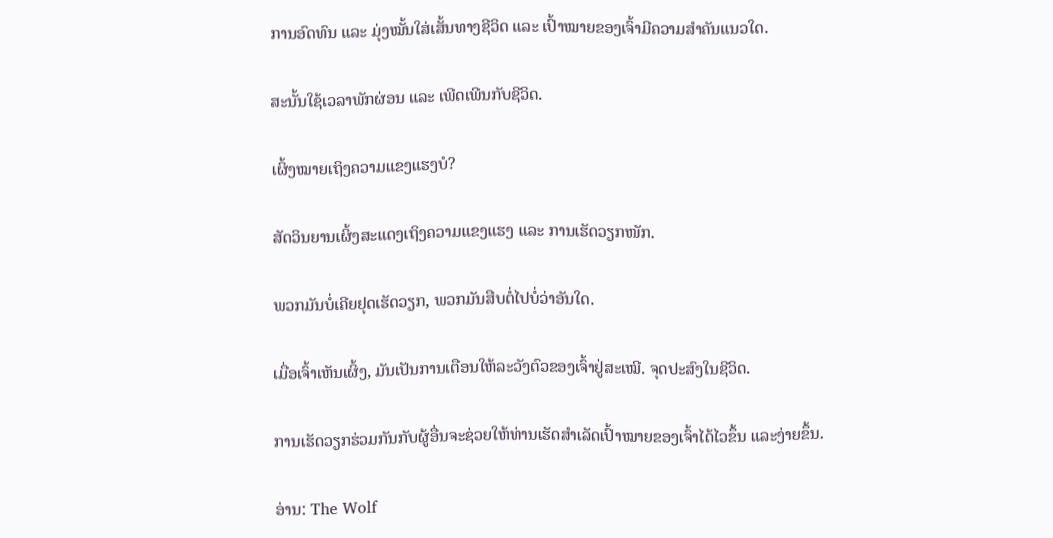ການອົດທົນ ແລະ ມຸ່ງໝັ້ນໃສ່ເສັ້ນທາງຊີວິດ ແລະ ເປົ້າໝາຍຂອງເຈົ້າມີຄວາມສໍາຄັນແນວໃດ.

ສະນັ້ນໃຊ້ເວລາພັກຜ່ອນ ແລະ ເພີດເພີນກັບຊີວິດ.

ເຜິ້ງໝາຍເຖິງຄວາມແຂງແຮງບໍ?

ສັດວິນຍານເຜິ້ງສະແດງເຖິງຄວາມແຂງແຮງ ແລະ ການເຮັດວຽກໜັກ.

ພວກມັນບໍ່ເຄີຍຢຸດເຮັດວຽກ, ພວກມັນສືບຕໍ່ໄປບໍ່ວ່າອັນໃດ.

ເມື່ອເຈົ້າເຫັນເຜິ້ງ, ມັນເປັນການເຕືອນໃຫ້ລະວັງຕົວຂອງເຈົ້າຢູ່ສະເໝີ. ຈຸດປະສົງໃນຊີວິດ.

ການເຮັດວຽກຮ່ວມກັນກັບຜູ້ອື່ນຈະຊ່ວຍໃຫ້ທ່ານເຮັດສໍາເລັດເປົ້າໝາຍຂອງເຈົ້າໄດ້ໄວຂຶ້ນ ແລະງ່າຍຂຶ້ນ.

ອ່ານ: The Wolf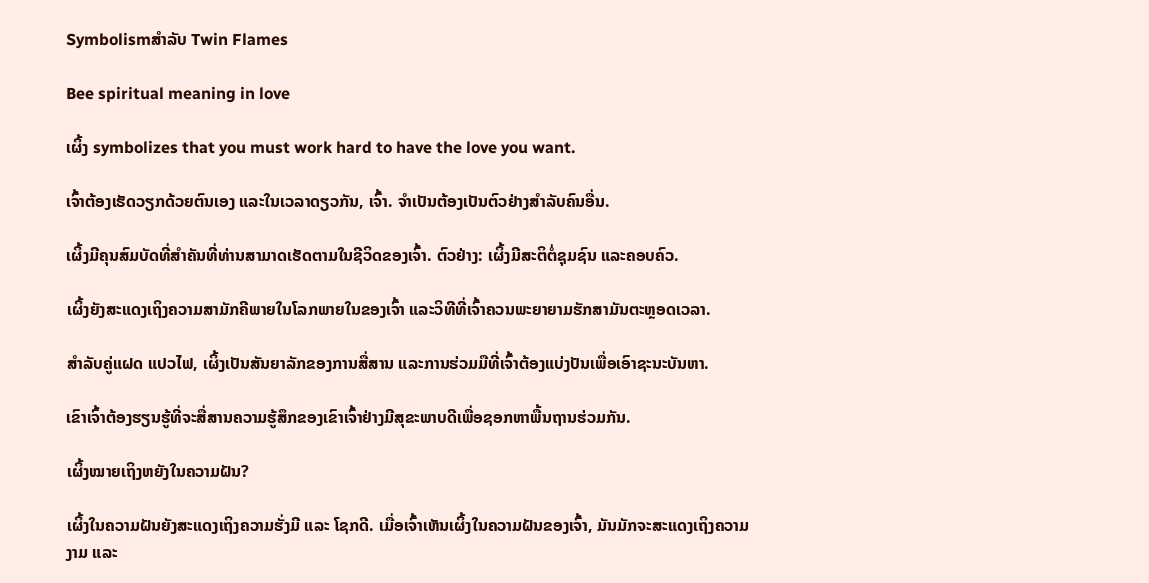Symbolismສໍາລັບ Twin Flames

Bee spiritual meaning in love

ເຜິ້ງ symbolizes that you must work hard to have the love you want.

ເຈົ້າຕ້ອງເຮັດວຽກດ້ວຍຕົນເອງ ແລະໃນເວລາດຽວກັນ, ເຈົ້າ. ຈໍາເປັນຕ້ອງເປັນຕົວຢ່າງສໍາລັບຄົນອື່ນ.

ເຜິ້ງມີຄຸນສົມບັດທີ່ສໍາຄັນທີ່ທ່ານສາມາດເຮັດຕາມໃນຊີວິດຂອງເຈົ້າ. ຕົວຢ່າງ: ເຜິ້ງມີສະຕິຕໍ່ຊຸມຊົນ ແລະຄອບຄົວ.

ເຜິ້ງຍັງສະແດງເຖິງຄວາມສາມັກຄີພາຍໃນໂລກພາຍໃນຂອງເຈົ້າ ແລະວິທີທີ່ເຈົ້າຄວນພະຍາຍາມຮັກສາມັນຕະຫຼອດເວລາ.

ສຳລັບຄູ່ແຝດ ແປວໄຟ, ເຜິ້ງເປັນສັນຍາລັກຂອງການສື່ສານ ແລະການຮ່ວມມືທີ່ເຈົ້າຕ້ອງແບ່ງປັນເພື່ອເອົາຊະນະບັນຫາ.

ເຂົາເຈົ້າຕ້ອງຮຽນຮູ້ທີ່ຈະສື່ສານຄວາມຮູ້ສຶກຂອງເຂົາເຈົ້າຢ່າງມີສຸຂະພາບດີເພື່ອຊອກຫາພື້ນຖານຮ່ວມກັນ.

ເຜິ້ງໝາຍເຖິງຫຍັງໃນຄວາມຝັນ?

ເຜິ້ງໃນຄວາມຝັນຍັງສະແດງເຖິງຄວາມຮັ່ງມີ ແລະ ໂຊກດີ. ເມື່ອເຈົ້າເຫັນເຜິ້ງໃນຄວາມຝັນຂອງເຈົ້າ, ມັນມັກຈະສະແດງເຖິງຄວາມງາມ ແລະ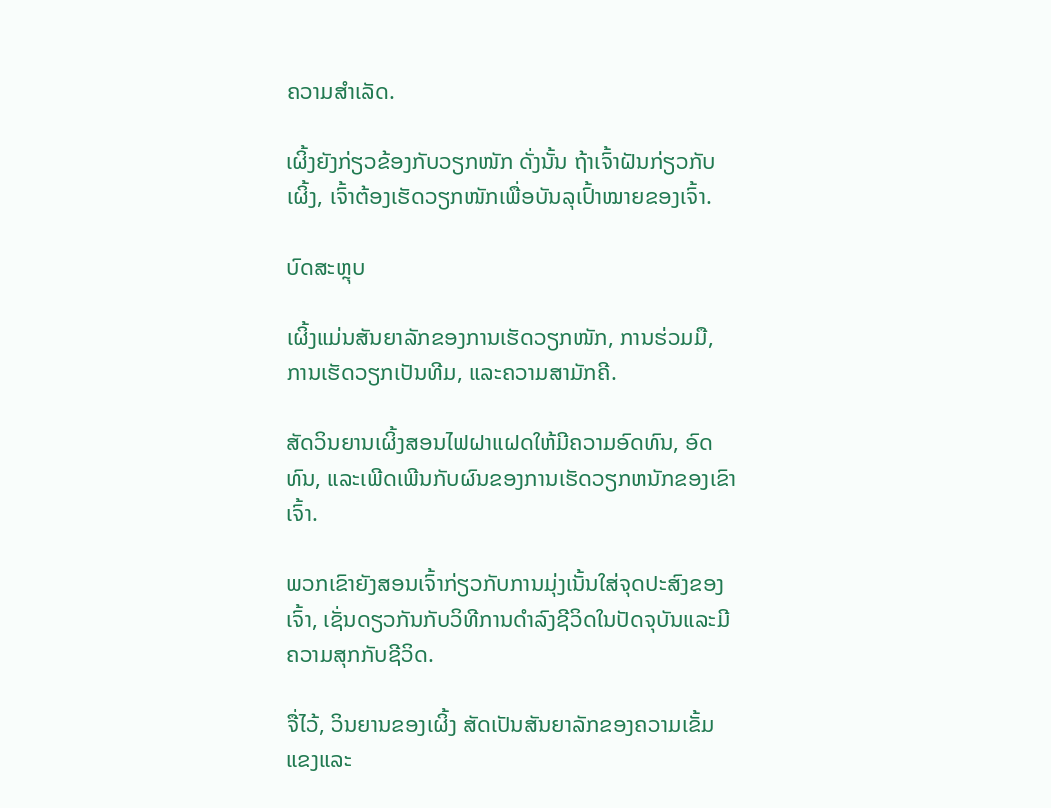ຄວາມສຳເລັດ.

ເຜິ້ງຍັງກ່ຽວຂ້ອງກັບວຽກໜັກ ດັ່ງນັ້ນ ຖ້າເຈົ້າຝັນກ່ຽວກັບເຜິ້ງ, ເຈົ້າຕ້ອງເຮັດວຽກໜັກເພື່ອບັນລຸເປົ້າໝາຍຂອງເຈົ້າ.

ບົດສະຫຼຸບ

ເຜິ້ງແມ່ນສັນຍາລັກຂອງການເຮັດວຽກໜັກ, ການຮ່ວມມື, ການເຮັດວຽກເປັນທີມ, ແລະຄວາມສາມັກຄີ.

ສັດວິນຍານເຜິ້ງສອນໄຟຝາແຝດໃຫ້ມີຄວາມອົດທົນ, ອົດທົນ, ແລະເພີດເພີນກັບຜົນຂອງການເຮັດວຽກຫນັກຂອງເຂົາເຈົ້າ.

ພວກເຂົາຍັງສອນເຈົ້າກ່ຽວກັບການມຸ່ງເນັ້ນໃສ່ຈຸດປະສົງຂອງເຈົ້າ, ເຊັ່ນດຽວກັນກັບວິທີການດໍາລົງຊີວິດໃນປັດຈຸບັນແລະມີຄວາມສຸກກັບຊີວິດ.

ຈື່ໄວ້, ວິນຍານຂອງເຜິ້ງ ສັດເປັນສັນຍາລັກຂອງຄວາມເຂັ້ມແຂງແລະ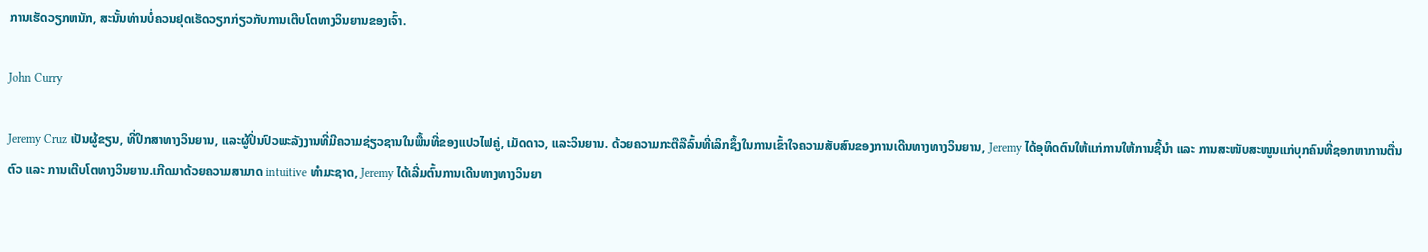ການເຮັດວຽກຫນັກ, ສະນັ້ນທ່ານບໍ່ຄວນຢຸດເຮັດວຽກກ່ຽວກັບການເຕີບໂຕທາງວິນຍານຂອງເຈົ້າ.

John Curry

Jeremy Cruz ເປັນຜູ້ຂຽນ, ທີ່ປຶກສາທາງວິນຍານ, ແລະຜູ້ປິ່ນປົວພະລັງງານທີ່ມີຄວາມຊ່ຽວຊານໃນພື້ນທີ່ຂອງແປວໄຟຄູ່, ເມັດດາວ, ແລະວິນຍານ. ດ້ວຍຄວາມກະຕືລືລົ້ນທີ່ເລິກຊຶ້ງໃນການເຂົ້າໃຈຄວາມສັບສົນຂອງການເດີນທາງທາງວິນຍານ, Jeremy ໄດ້ອຸທິດຕົນໃຫ້ແກ່ການໃຫ້ການຊີ້ນຳ ແລະ ການສະໜັບສະໜູນແກ່ບຸກຄົນທີ່ຊອກຫາການຕື່ນຕົວ ແລະ ການເຕີບໂຕທາງວິນຍານ.ເກີດມາດ້ວຍຄວາມສາມາດ intuitive ທໍາມະຊາດ, Jeremy ໄດ້ເລີ່ມຕົ້ນການເດີນທາງທາງວິນຍາ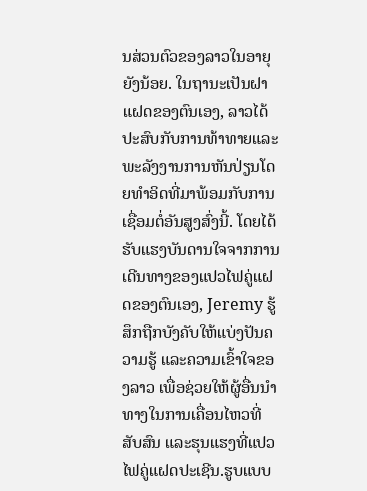ນສ່ວນຕົວຂອງລາວໃນອາຍຸຍັງນ້ອຍ. ໃນຖານະເປັນຝາແຝດຂອງຕົນເອງ, ລາວໄດ້ປະສົບກັບການທ້າທາຍແລະພະລັງງານການຫັນປ່ຽນໂດຍທໍາອິດທີ່ມາພ້ອມກັບການເຊື່ອມຕໍ່ອັນສູງສົ່ງນີ້. ໂດຍໄດ້ຮັບແຮງບັນດານໃຈຈາກການເດີນທາງຂອງແປວໄຟຄູ່ແຝດຂອງຕົນເອງ, Jeremy ຮູ້ສຶກຖືກບັງຄັບໃຫ້ແບ່ງປັນຄວາມຮູ້ ແລະຄວາມເຂົ້າໃຈຂອງລາວ ເພື່ອຊ່ວຍໃຫ້ຜູ້ອື່ນນໍາທາງໃນການເຄື່ອນໄຫວທີ່ສັບສົນ ແລະຮຸນແຮງທີ່ແປວໄຟຄູ່ແຝດປະເຊີນ.ຮູບແບບ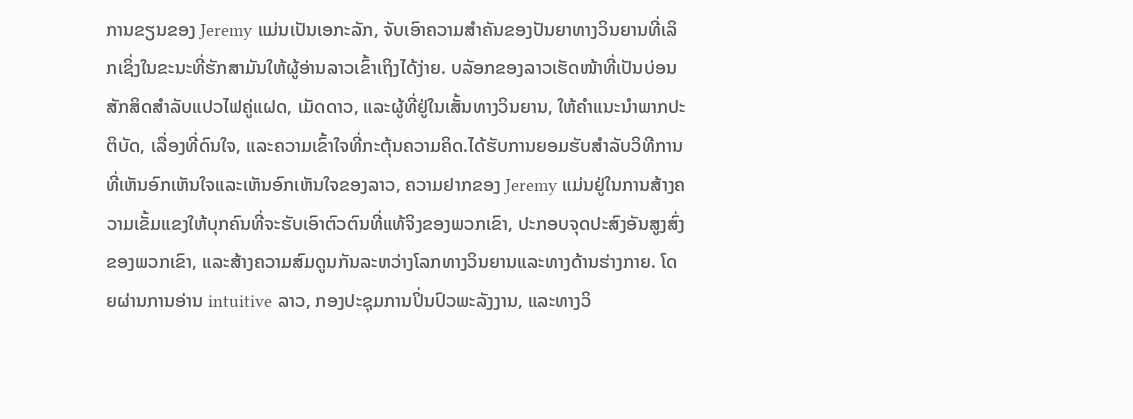ການຂຽນຂອງ Jeremy ແມ່ນເປັນເອກະລັກ, ຈັບເອົາຄວາມສໍາຄັນຂອງປັນຍາທາງວິນຍານທີ່ເລິກເຊິ່ງໃນຂະນະທີ່ຮັກສາມັນໃຫ້ຜູ້ອ່ານລາວເຂົ້າເຖິງໄດ້ງ່າຍ. ບລັອກຂອງລາວເຮັດໜ້າທີ່ເປັນບ່ອນສັກສິດສຳລັບແປວໄຟຄູ່ແຝດ, ເມັດດາວ, ແລະຜູ້ທີ່ຢູ່ໃນເສັ້ນທາງວິນຍານ, ໃຫ້ຄໍາແນະນໍາພາກປະຕິບັດ, ເລື່ອງທີ່ດົນໃຈ, ແລະຄວາມເຂົ້າໃຈທີ່ກະຕຸ້ນຄວາມຄິດ.ໄດ້ຮັບການຍອມຮັບສໍາລັບວິທີການທີ່ເຫັນອົກເຫັນໃຈແລະເຫັນອົກເຫັນໃຈຂອງລາວ, ຄວາມຢາກຂອງ Jeremy ແມ່ນຢູ່ໃນການສ້າງຄວາມເຂັ້ມແຂງໃຫ້ບຸກຄົນທີ່ຈະຮັບເອົາຕົວຕົນທີ່ແທ້ຈິງຂອງພວກເຂົາ, ປະກອບຈຸດປະສົງອັນສູງສົ່ງຂອງພວກເຂົາ, ແລະສ້າງຄວາມສົມດູນກັນລະຫວ່າງໂລກທາງວິນຍານແລະທາງດ້ານຮ່າງກາຍ. ໂດຍຜ່ານການອ່ານ intuitive ລາວ, ກອງປະຊຸມການປິ່ນປົວພະລັງງານ, ແລະທາງວິ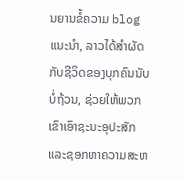ນຍານຂໍ້ຄວາມ blog ແນະນໍາ, ລາວໄດ້ສໍາຜັດກັບຊີວິດຂອງບຸກຄົນນັບບໍ່ຖ້ວນ, ຊ່ວຍໃຫ້ພວກເຂົາເອົາຊະນະອຸປະສັກແລະຊອກຫາຄວາມສະຫ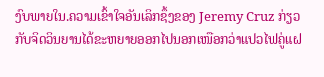ງົບພາຍໃນ.ຄວາມເຂົ້າໃຈອັນເລິກຊຶ້ງຂອງ Jeremy Cruz ກ່ຽວກັບຈິດວິນຍານໄດ້ຂະຫຍາຍອອກໄປນອກເໜືອກວ່າແປວໄຟຄູ່ແຝ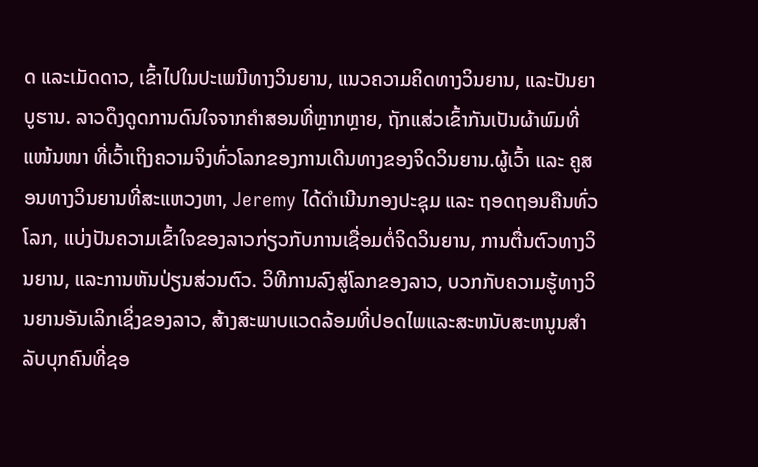ດ ແລະເມັດດາວ, ເຂົ້າໄປໃນປະເພນີທາງວິນຍານ, ແນວຄວາມຄິດທາງວິນຍານ, ແລະປັນຍາບູຮານ. ລາວດຶງດູດການດົນໃຈຈາກຄຳສອນທີ່ຫຼາກຫຼາຍ, ຖັກແສ່ວເຂົ້າກັນເປັນຜ້າພົມທີ່ແໜ້ນໜາ ທີ່ເວົ້າເຖິງຄວາມຈິງທົ່ວໂລກຂອງການເດີນທາງຂອງຈິດວິນຍານ.ຜູ້ເວົ້າ ແລະ ຄູສອນທາງວິນຍານທີ່ສະແຫວງຫາ, Jeremy ໄດ້ດໍາເນີນກອງປະຊຸມ ແລະ ຖອດຖອນຄືນທົ່ວໂລກ, ແບ່ງປັນຄວາມເຂົ້າໃຈຂອງລາວກ່ຽວກັບການເຊື່ອມຕໍ່ຈິດວິນຍານ, ການຕື່ນຕົວທາງວິນຍານ, ແລະການຫັນປ່ຽນສ່ວນຕົວ. ວິທີການລົງສູ່ໂລກຂອງລາວ, ບວກກັບຄວາມຮູ້ທາງວິນຍານອັນເລິກເຊິ່ງຂອງລາວ, ສ້າງສະພາບແວດລ້ອມທີ່ປອດໄພແລະສະຫນັບສະຫນູນສໍາລັບບຸກຄົນທີ່ຊອ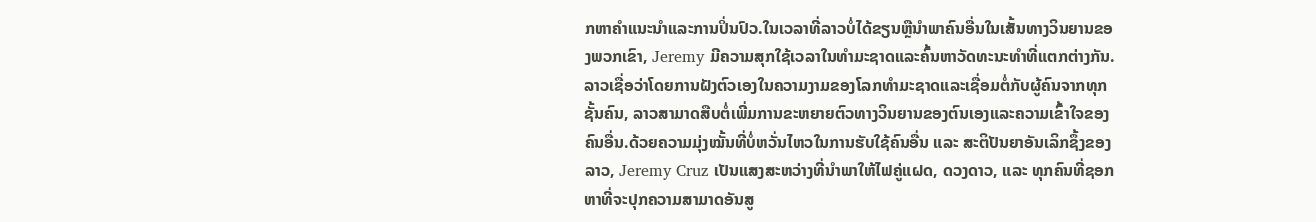ກຫາຄໍາແນະນໍາແລະການປິ່ນປົວ.ໃນເວລາທີ່ລາວບໍ່ໄດ້ຂຽນຫຼືນໍາພາຄົນອື່ນໃນເສັ້ນທາງວິນຍານຂອງພວກເຂົາ, Jeremy ມີຄວາມສຸກໃຊ້ເວລາໃນທໍາມະຊາດແລະຄົ້ນຫາວັດທະນະທໍາທີ່ແຕກຕ່າງກັນ. ລາວເຊື່ອວ່າໂດຍການຝັງຕົວເອງໃນຄວາມງາມຂອງໂລກທໍາມະຊາດແລະເຊື່ອມຕໍ່ກັບຜູ້ຄົນຈາກທຸກຊັ້ນຄົນ, ລາວສາມາດສືບຕໍ່ເພີ່ມການຂະຫຍາຍຕົວທາງວິນຍານຂອງຕົນເອງແລະຄວາມເຂົ້າໃຈຂອງຄົນອື່ນ.ດ້ວຍຄວາມມຸ່ງໝັ້ນທີ່ບໍ່ຫວັ່ນໄຫວໃນການຮັບໃຊ້ຄົນອື່ນ ແລະ ສະຕິປັນຍາອັນເລິກຊຶ້ງຂອງລາວ, Jeremy Cruz ເປັນແສງສະຫວ່າງທີ່ນຳພາໃຫ້ໄຟຄູ່ແຝດ, ດວງດາວ, ແລະ ທຸກຄົນທີ່ຊອກຫາທີ່ຈະປຸກຄວາມສາມາດອັນສູ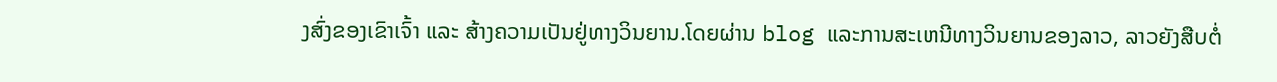ງສົ່ງຂອງເຂົາເຈົ້າ ແລະ ສ້າງຄວາມເປັນຢູ່ທາງວິນຍານ.ໂດຍຜ່ານ blog ແລະການສະເຫນີທາງວິນຍານຂອງລາວ, ລາວຍັງສືບຕໍ່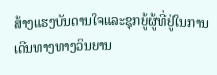ສ້າງແຮງບັນດານໃຈແລະຊຸກຍູ້ຜູ້ທີ່ຢູ່ໃນການເດີນທາງທາງວິນຍານ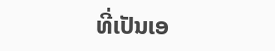ທີ່ເປັນເອ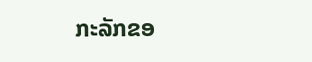ກະລັກຂອ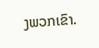ງພວກເຂົາ.